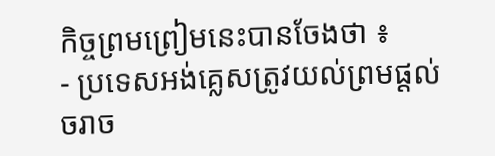កិច្ចព្រមព្រៀមនេះបានចែងថា ៖
- ប្រទេសអង់គ្លេសត្រូវយល់ព្រមផ្ដល់ចរាច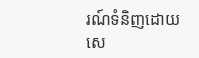រណ៍ទំនិញដោយសេ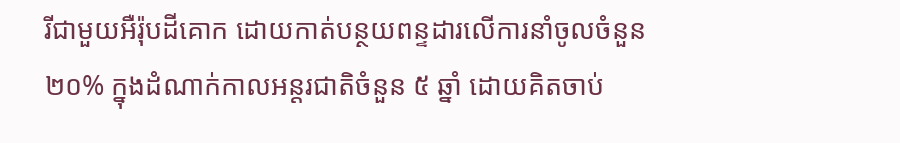រីជាមួយអឺរ៉ុបដីគោក ដោយកាត់បន្ថយពន្ទដារលើការនាំចូលចំនួន ២០% ក្នុងដំណាក់កាលអន្ដរជាតិចំនួន ៥ ឆ្នាំ ដោយគិតចាប់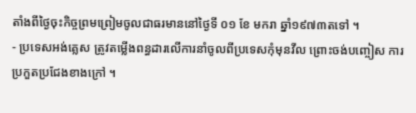តាំងពីថ្ងៃចុះកិច្ចព្រមព្រៀមចូលជាធរមាននៅថ្ងៃទី ០១ ខែ មករា ឆ្នាំ១៩៧៣តទៅ ។
- ប្រទេសអង់គ្លេស ត្រូវតម្លើងពន្ធដារលើការនាំចូលពីប្រទេសកុំមុនវីល ព្រោះចង់បញ្ចៀស ការប្រកួតប្រជែងខាងក្រៅ ។